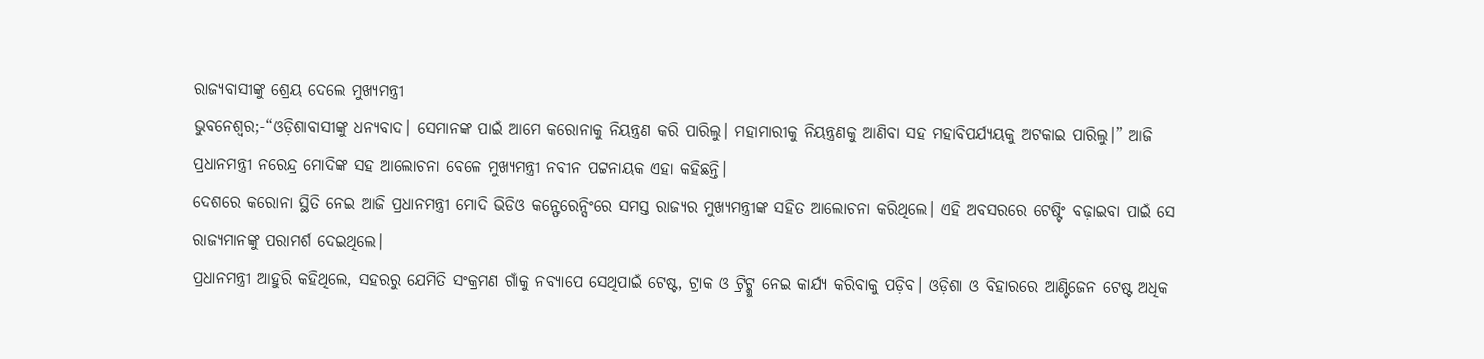ରାଜ୍ୟବାସୀଙ୍କୁ ଶ୍ରେୟ ଦେଲେ ମୁଖ୍ୟମନ୍ତ୍ରୀ
ଭୁବନେଶ୍ୱର;-“ଓଡ଼ିଶାବାସୀଙ୍କୁ ଧନ୍ୟବାଦ। ସେମାନଙ୍କ ପାଇଁ ଆମେ କରୋନାକୁ ନିୟନ୍ତ୍ରଣ କରି ପାରିଲୁ। ମହାମାରୀକୁ ନିୟନ୍ତ୍ରଣକୁ ଆଣିବା ସହ ମହାବିପର୍ଯ୍ୟୟକୁ ଅଟକାଇ ପାରିଲୁ।” ଆଜି ପ୍ରଧାନମନ୍ତ୍ରୀ ନରେନ୍ଦ୍ର ମୋଦିଙ୍କ ସହ ଆଲୋଚନା ବେଳେ ମୁଖ୍ୟମନ୍ତ୍ରୀ ନବୀନ ପଟ୍ଟନାୟକ ଏହା କହିଛନ୍ତି।
ଦେଶରେ କରୋନା ସ୍ଥିତି ନେଇ ଆଜି ପ୍ରଧାନମନ୍ତ୍ରୀ ମୋଦି ଭିଡିଓ କନ୍ଫେରେନ୍ସିଂରେ ସମସ୍ତ ରାଜ୍ୟର ମୁଖ୍ୟମନ୍ତ୍ରୀଙ୍କ ସହିତ ଆଲୋଚନା କରିଥିଲେ। ଏହି ଅବସରରେ ଟେଷ୍ଟିଂ ବଢ଼ାଇବା ପାଇଁ ସେ ରାଜ୍ୟମାନଙ୍କୁ ପରାମର୍ଶ ଦେଇଥିଲେ।
ପ୍ରଧାନମନ୍ତ୍ରୀ ଆହୁରି କହିଥିଲେ, ସହରରୁ ଯେମିତି ସଂକ୍ରମଣ ଗାଁକୁ ନବ୍ୟାପେ ସେଥିପାଇଁ ଟେଷ୍ଟ, ଟ୍ରାକ ଓ ଟ୍ରିଟ୍କୁ ନେଇ କାର୍ଯ୍ୟ କରିବାକୁ ପଡ଼ିବ। ଓଡ଼ିଶା ଓ ବିହାରରେ ଆଣ୍ଟିଜେନ ଟେଷ୍ଟ ଅଧିକ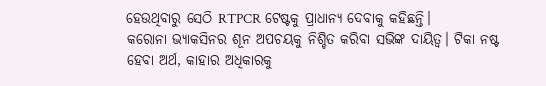ହେଉଥିବାରୁ ସେଠି RTPCR ଟେଷ୍ଟକୁ ପ୍ରାଧାନ୍ୟ ଦେବାକୁ କହିଛନ୍ତି।
କରୋନା ଭ୍ୟାକସିନର ଶୂନ ଅପଚୟକୁ ନିଶ୍ଚିତ କରିବା ସଭିଙ୍କ ଦାୟିତ୍ୱ। ଟିକା ନଷ୍ଟ ହେବା ଅର୍ଥ, କାହାର ଅଧିକାରକୁ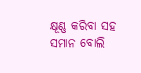କ୍ଷୂଣ୍ଣ କରିବା ସହ ସମାନ ବୋଲି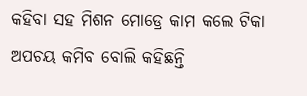କହିବା ସହ ମିଶନ ମୋଡ୍ରେ କାମ କଲେ ଟିକା ଅପଚୟ କମିବ ବୋଲି କହିଛନ୍ତି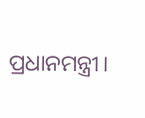ପ୍ରଧାନମନ୍ତ୍ରୀ।